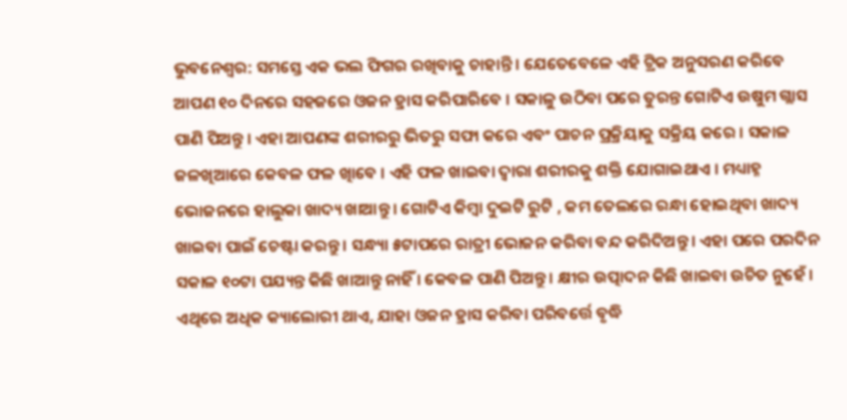ଭୁବନେଶ୍ୱର: ସମସ୍ତେ ଏକ ଭଲ ଫିଗର ରଖିବାକୁ ଚାହାନ୍ତି । ଯେତେବେଳେ ଏହି ଟ୍ରିକ ଅନୁସରଣ କରିବେ ଆପଣ ୧୦ ଦିନରେ ସହଜରେ ଓଜନ ହ୍ରାସ କରିପାରିବେ । ସକାଳୁ ଉଠିବା ପରେ ତୁରନ୍ତ ଗୋଟିଏ ଉଷୁମ ଗ୍ଲାସ ପାଣି ପିଅନ୍ତୁ । ଏହା ଆପଣଙ୍କ ଶରୀରରୁ ଭିତରୁ ସଫା କରେ ଏବଂ ପାଚନ ପ୍ରକ୍ରିୟାକୁ ସକ୍ରିୟ କରେ । ସକାଳ ଜଳଖିଆରେ କେବଳ ଫଳ ଖାିବେ । ଏହି ଫଳ ଖାଇବା ଦ୍ୱାରା ଶରୀରକୁ ଶକ୍ତି ଯୋଗାଇଥାଏ । ମଧ୍ୟାହ୍ନ ଭୋଜନରେ ହାଲୁକା ଖାଦ୍ୟ ଖାଆନ୍ତୁ । ଗୋଟିଏ କିମ୍ବା ଦୁଇଟି ରୁଟି , କମ ତେଲରେ ରନ୍ଧା ହୋଇଥିବା ଖାଦ୍ୟ ଖାଇବା ପାଇଁ ଚେଷ୍ଟା କରନ୍ତୁ । ସନ୍ଧ୍ୟା ୫ଟାପରେ ରାତ୍ରୀ ଭୋଜନ କରିବା ବନ୍ଦ କରିଦିଅନ୍ତୁ । ଏହା ପରେ ପରଦିନ ସକାଳ ୧୦ଟା ପଯ୍ୟନ୍ତ କିଛି ଖାଆନ୍ତୁ ନାହିଁ । କେବଳ ପାଣି ପିଅନ୍ତୁ । କ୍ଷୀର ଉତ୍ପାଦନ କିଛି ଖାଇବା ଉଚିତ ନୁହେଁ । ଏଥିରେ ଅଧିକ କ୍ୟାଲୋରୀ ଥାଏ, ଯାହା ଓଜନ ହ୍ରାସ କରିବା ପରିବର୍ତ୍ତେ ବୃଦ୍ଧି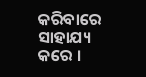କରିବାରେ ସାହାଯ୍ୟ କରେ ।